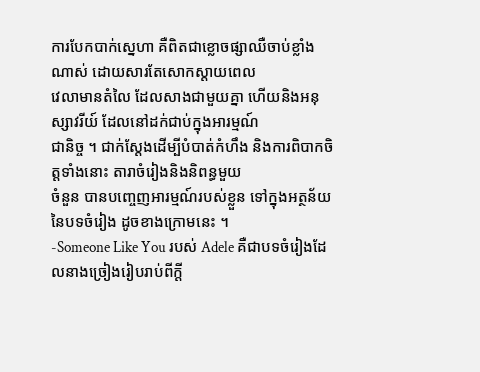ការបែកបាក់ស្នេហា គឺពិតជាខ្លោចផ្សាឈឺចាប់ខ្លាំងណាស់ ដោយសារតែសោកស្តាយពេល
វេលាមានតំលៃ ដែលសាងជាមួយគ្នា ហើយនិងអនុស្សាវរីយ៍ ដែលនៅដក់ជាប់ក្នុងអារម្មណ៍
ជានិច្ច ។ ជាក់ស្តែងដើម្បីបំបាត់កំហឹង និងការពិបាកចិត្តទាំងនោះ តារាចំរៀងនិងនិពន្ធមួយ
ចំនួន បានបញ្ចេញអារម្មណ៍របស់ខ្លួន ទៅក្នុងអត្ថន័យនៃបទចំរៀង ដូចខាងក្រោមនេះ ។
-Someone Like You របស់ Adele គឺជាបទចំរៀងដែលនាងច្រៀងរៀបរាប់ពីក្តី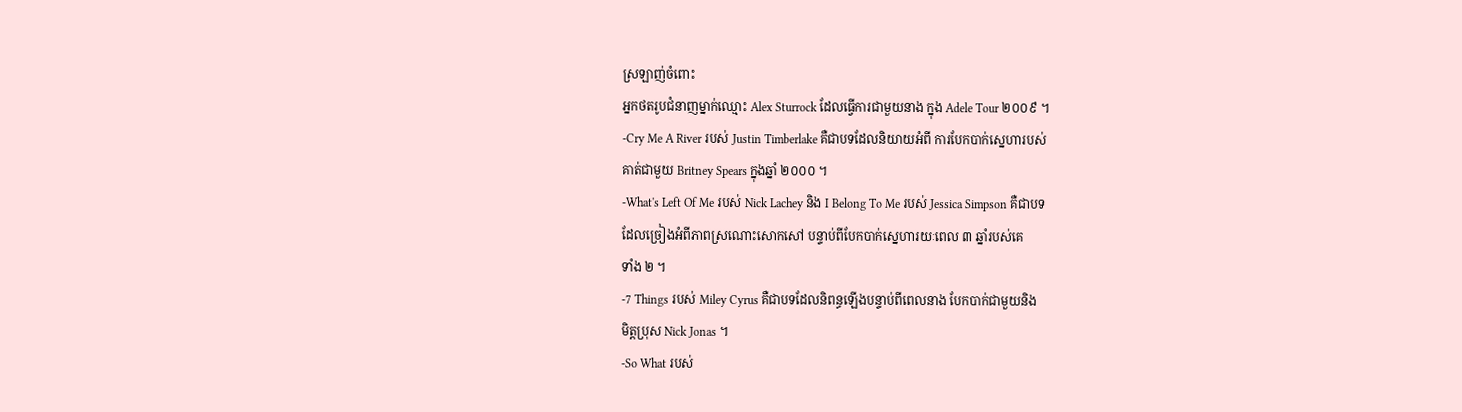ស្រឡាញ់ចំពោះ
អ្នកថតរូបជំនាញម្នាក់ឈ្មោះ Alex Sturrock ដែលធ្វើការជាមួយនាង ក្នុង Adele Tour ២០០៩ ។
-Cry Me A River របស់ Justin Timberlake គឺជាបទដែលនិយាយអំពី ការបែកបាក់ស្នេហារបស់
គាត់ជាមួយ Britney Spears ក្នុងឆ្នាំ ២០០០ ។
-What's Left Of Me របស់ Nick Lachey និង I Belong To Me របស់ Jessica Simpson គឺជាបទ
ដែលច្រៀងអំពីភាពស្រណោះសោកសៅ បន្ទាប់ពីបែកបាក់ស្នេហារយៈពេល ៣ ឆ្នាំរបស់គេ
ទាំង ២ ។
-7 Things របស់ Miley Cyrus គឺជាបទដែលនិពន្ធឡើងបន្ទាប់ពីពេលនាង បែកបាក់ជាមួយនិង
មិត្តប្រុស Nick Jonas ។
-So What របស់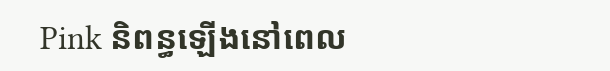Pink និពន្ធឡើងនៅពេល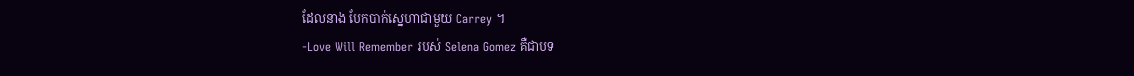ដែលនាង បែកបាក់ស្នេហាជាមួយ Carrey ។
-Love Will Remember របស់ Selena Gomez គឺជាបទ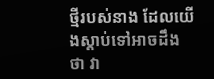ថ្មីរបស់នាង ដែលយើងស្តាប់ទៅអាចដឹង
ថា វា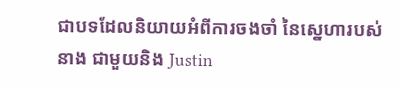ជាបទដែលនិយាយអំពីការចងចាំ នៃស្នេហារបស់នាង ជាមួយនិង Justin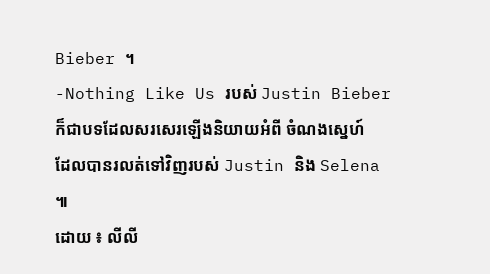Bieber ។
-Nothing Like Us របស់ Justin Bieber ក៏ជាបទដែលសរសេរឡើងនិយាយអំពី ចំណងស្នេហ៍
ដែលបានរលត់ទៅវិញរបស់ Justin និង Selena ៕
ដោយ ៖ លីលី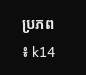ប្រភព ៖ k14